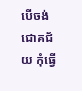បើចង់ជោគជ័យ កុំធ្វើ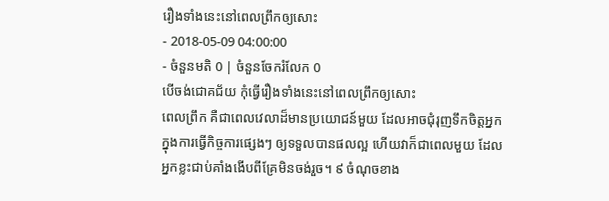រឿងទាំងនេះនៅពេលព្រឹកឲ្យសោះ
- 2018-05-09 04:00:00
- ចំនួនមតិ 0 | ចំនួនចែករំលែក 0
បើចង់ជោគជ័យ កុំធ្វើរឿងទាំងនេះនៅពេលព្រឹកឲ្យសោះ
ពេលព្រឹក គឺជាពេលវេលាដ៏មានប្រយោជន៍មួយ ដែលអាចជុំរុញទឹកចិត្តអ្នក ក្នុងការធ្វើកិច្ចការផ្សេងៗ ឲ្យទទួលបានផលល្អ ហើយវាក៏ជាពេលមួយ ដែលអ្នកខ្លះជាប់គាំងងើបពីគ្រែមិនចង់រួច។ ៩ ចំណុចខាង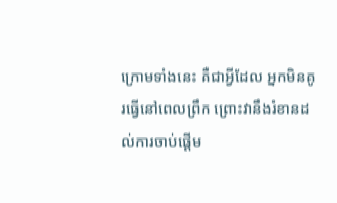ក្រោមទាំងនេះ គឺជាអ្វីដែល អ្នកមិនគូរធ្វើនៅពេលព្រឹក ព្រោះវានឹងរំខានដល់ការចាប់ផ្តើម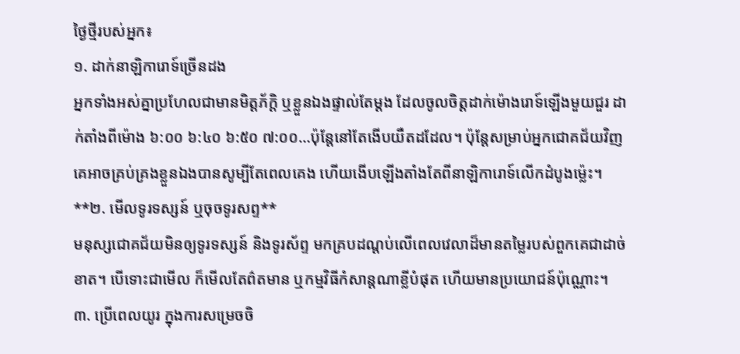ថ្ងៃថ្មីរបស់អ្នក៖
១. ដាក់នាឡិការោទ៍ច្រើនដង
អ្នកទាំងអស់គ្នាប្រហែលជាមានមិត្តភ័ក្ដិ ឬខ្លួនឯងផ្ទាល់តែម្តង ដែលចូលចិត្តដាក់ម៉ោងរោទ៍ឡើងមួយជួរ ដាក់តាំងពីម៉ោង ៦:០០ ៦:៤០ ៦:៥០ ៧:០០...ប៉ុន្តែនៅតែងើបយឺតដដែល។ ប៉ុន្តែសម្រាប់អ្នកជោគជ័យវិញ គេអាចគ្រប់គ្រងខ្លួនឯងបានសូម្បីតែពេលគេង ហើយងើបឡើងតាំងតែពីនាឡិការោទ៍លើកដំបូងម្ល៉េះ។
**២. មើលទូរទស្សន៍ ឬចុចទូរសព្ទ**
មនុស្សជោគជ័យមិនឲ្យទូរទស្សន៍ និងទូរស័ព្ទ មកគ្របដណ្តប់លើពេលវេលាដ៏មានតម្លៃរបស់ពួកគេជាដាច់ខាត។ បើទោះជាមើល ក៏មើលតែព៌តមាន ឬកម្មវិធីកំសាន្តណាខ្លីបំផុត ហើយមានប្រយោជន៍ប៉ុណ្ណោះ។
៣. ប្រើពេលយូរ ក្នុងការសម្រេចចិ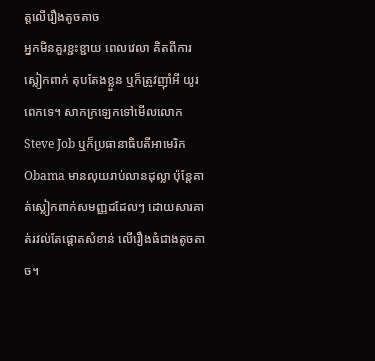ត្តលើរឿងតូចតាច
អ្នកមិនគួរខ្ជះខ្ជាយ ពេលវេលា គិតពីការស្លៀកពាក់ តុបតែងខ្លួន ឬក៏ត្រូវញ៉ាំអី យូរពេកទេ។ សាកក្រឡេកទៅមើលលោក Steve Job ឬក៏ប្រធានាធិបតីអាមេរិក Obama មានលុយរាប់លានដុល្លា ប៉ុន្តែគាត់ស្លៀកពាក់សមញ្ញដដែលៗ ដោយសារគាត់រវល់តែផ្តោតសំខាន់ លើរឿងធំជាងតូចតាច។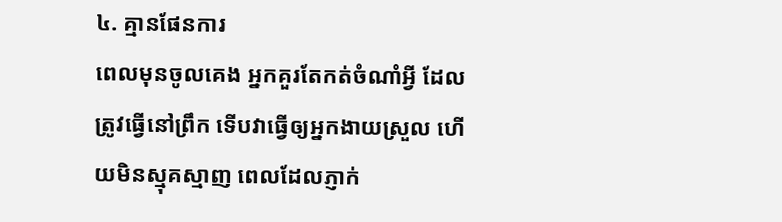៤. គ្មានផែនការ
ពេលមុនចូលគេង អ្នកគួរតែកត់ចំណាំអ្វី ដែលត្រូវធ្វើនៅព្រឹក ទើបវាធ្វើឲ្យអ្នកងាយស្រួល ហើយមិនស្មុគស្មាញ ពេលដែលភ្ញាក់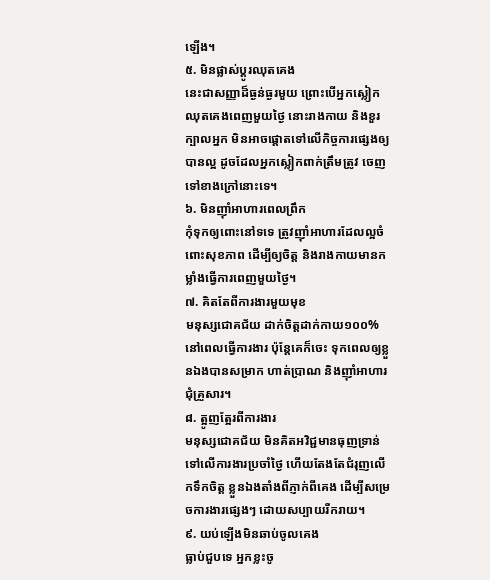ឡើង។
៥. មិនផ្លាស់ប្តូរឈុតគេង
នេះជាសញ្ញាដ៏ធ្ងន់ធ្ងរមួយ ព្រោះបើអ្នកស្លៀកឈុតគេងពេញមួយថ្ងៃ នោះរាងកាយ និងខួរក្បាលអ្នក មិនអាចផ្តោតទៅលើកិច្ចការផ្សេងឲ្យបានល្អ ដូចដែលអ្នកស្លៀកពាក់ត្រឹមត្រូវ ចេញទៅខាងក្រៅនោះទេ។
៦. មិនញ៉ាំអាហារពេលព្រឹក
កុំទុកឲ្យពោះនៅទទេ ត្រូវញ៉ាំអាហារដែលល្អចំពោះសុខភាព ដើម្បីឲ្យចិត្ត និងរាងកាយមានកម្លាំងធ្វើការពេញមួយថ្ងៃ។
៧. គិតតែពីការងារមួយមុខ
មនុស្សជោគជ័យ ដាក់ចិត្តដាក់កាយ១០០% នៅពេលធ្វើការងារ ប៉ុន្តែគេក៏ចេះ ទុកពេលឲ្យខ្លួនឯងបានសម្រាក ហាត់ប្រាណ និងញ៉ាំអាហារជុំគ្រួសារ។
៨. ត្អូញត្អែរពីការងារ
មនុស្សជោគជ័យ មិនគិតអវិជ្ជមានធុញទ្រាន់ទៅលើការងារប្រចាំថ្ងៃ ហើយតែងតែជំរុញលើកទឹកចិត្ត ខ្លួនឯងតាំងពីភ្ញាក់ពីគេង ដើម្បីសម្រេចការងារផ្សេងៗ ដោយសប្បាយរីករាយ។
៩. យប់ឡើងមិនឆាប់ចូលគេង
ធ្លាប់ជួបទេ អ្នកខ្លះចូ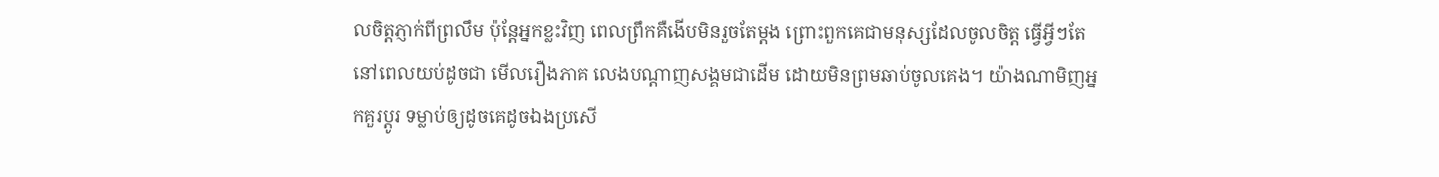លចិត្តភ្ញាក់ពីព្រលឹម ប៉ុន្តែអ្នកខ្លះវិញ ពេលព្រឹកគឺងើបមិនរួចតែម្តង ព្រោះពួកគេជាមនុស្សដែលចូលចិត្ត ធ្វើអ្វីៗតែនៅពេលយប់ដូចជា មើលរឿងភាគ លេងបណ្ដាញសង្គមជាដើម ដោយមិនព្រមឆាប់ចូលគេង។ យ៉ាងណាមិញអ្នកគួរប្តូរ ទម្លាប់ឲ្យដូចគេដូចឯងប្រសើ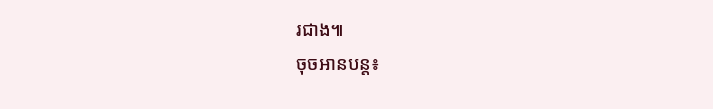រជាង៕
ចុចអានបន្ត៖